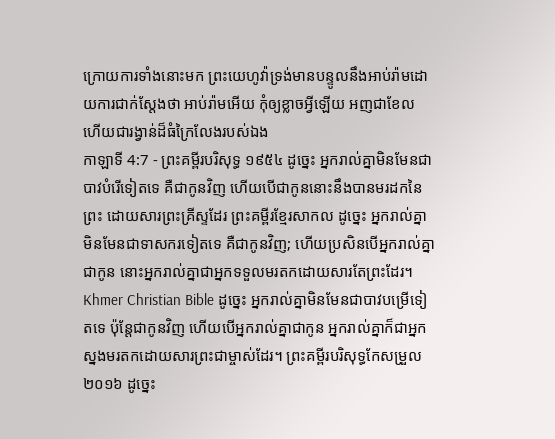ក្រោយការទាំងនោះមក ព្រះយេហូវ៉ាទ្រង់មានបន្ទូលនឹងអាប់រ៉ាមដោយការជាក់ស្តែងថា អាប់រ៉ាមអើយ កុំឲ្យខ្លាចអ្វីឡើយ អញជាខែល ហើយជារង្វាន់ដ៏ធំក្រៃលែងរបស់ឯង
កាឡាទី 4:7 - ព្រះគម្ពីរបរិសុទ្ធ ១៩៥៤ ដូច្នេះ អ្នករាល់គ្នាមិនមែនជាបាវបំរើទៀតទេ គឺជាកូនវិញ ហើយបើជាកូននោះនឹងបានមរដកនៃព្រះ ដោយសារព្រះគ្រីស្ទដែរ ព្រះគម្ពីរខ្មែរសាកល ដូច្នេះ អ្នករាល់គ្នាមិនមែនជាទាសករទៀតទេ គឺជាកូនវិញ; ហើយប្រសិនបើអ្នករាល់គ្នាជាកូន នោះអ្នករាល់គ្នាជាអ្នកទទួលមរតកដោយសារតែព្រះដែរ។ Khmer Christian Bible ដូច្នេះ អ្នករាល់គ្នាមិនមែនជាបាវបម្រើទៀតទេ ប៉ុន្តែជាកូនវិញ ហើយបើអ្នករាល់គ្នាជាកូន អ្នករាល់គ្នាក៏ជាអ្នកស្នងមរតកដោយសារព្រះជាម្ចាស់ដែរ។ ព្រះគម្ពីរបរិសុទ្ធកែសម្រួល ២០១៦ ដូច្នេះ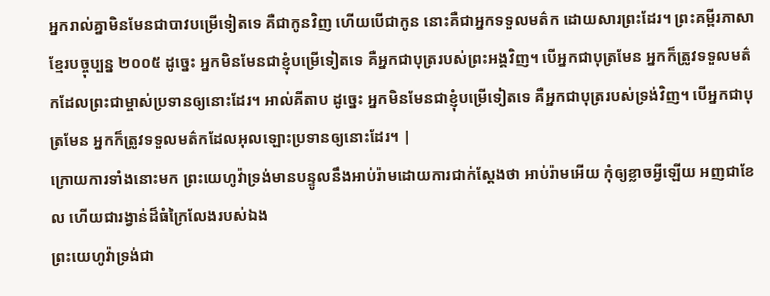អ្នករាល់គ្នាមិនមែនជាបាវបម្រើទៀតទេ គឺជាកូនវិញ ហើយបើជាកូន នោះគឺជាអ្នកទទួលមត៌ក ដោយសារព្រះដែរ។ ព្រះគម្ពីរភាសាខ្មែរបច្ចុប្បន្ន ២០០៥ ដូច្នេះ អ្នកមិនមែនជាខ្ញុំបម្រើទៀតទេ គឺអ្នកជាបុត្ររបស់ព្រះអង្គវិញ។ បើអ្នកជាបុត្រមែន អ្នកក៏ត្រូវទទួលមត៌កដែលព្រះជាម្ចាស់ប្រទានឲ្យនោះដែរ។ អាល់គីតាប ដូច្នេះ អ្នកមិនមែនជាខ្ញុំបម្រើទៀតទេ គឺអ្នកជាបុត្ររបស់ទ្រង់វិញ។ បើអ្នកជាបុត្រមែន អ្នកក៏ត្រូវទទួលមត៌កដែលអុលឡោះប្រទានឲ្យនោះដែរ។ |
ក្រោយការទាំងនោះមក ព្រះយេហូវ៉ាទ្រង់មានបន្ទូលនឹងអាប់រ៉ាមដោយការជាក់ស្តែងថា អាប់រ៉ាមអើយ កុំឲ្យខ្លាចអ្វីឡើយ អញជាខែល ហើយជារង្វាន់ដ៏ធំក្រៃលែងរបស់ឯង
ព្រះយេហូវ៉ាទ្រង់ជា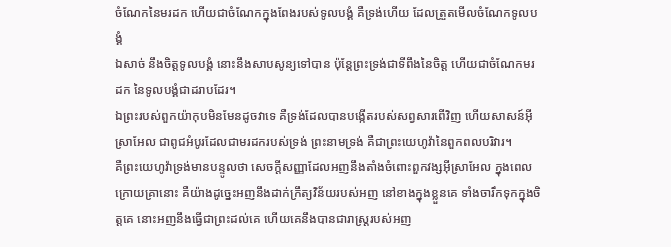ចំណែកនៃមរដក ហើយជាចំណែកក្នុងពែងរបស់ទូលបង្គំ គឺទ្រង់ហើយ ដែលត្រួតមើលចំណែកទូលបង្គំ
ឯសាច់ នឹងចិត្តទូលបង្គំ នោះនឹងសាបសូន្យទៅបាន ប៉ុន្តែព្រះទ្រង់ជាទីពឹងនៃចិត្ត ហើយជាចំណែកមរដក នៃទូលបង្គំជាដរាបដែរ។
ឯព្រះរបស់ពួកយ៉ាកុបមិនមែនដូចវាទេ គឺទ្រង់ដែលបានបង្កើតរបស់សព្វសារពើវិញ ហើយសាសន៍អ៊ីស្រាអែល ជាពូជអំបូរដែលជាមរដករបស់ទ្រង់ ព្រះនាមទ្រង់ គឺជាព្រះយេហូវ៉ានៃពួកពលបរិវារ។
គឺព្រះយេហូវ៉ាទ្រង់មានបន្ទូលថា សេចក្ដីសញ្ញាដែលអញនឹងតាំងចំពោះពួកវង្សអ៊ីស្រាអែល ក្នុងពេលក្រោយគ្រានោះ គឺយ៉ាងដូច្នេះអញនឹងដាក់ក្រឹត្យវិន័យរបស់អញ នៅខាងក្នុងខ្លួនគេ ទាំងចារឹកទុកក្នុងចិត្តគេ នោះអញនឹងធ្វើជាព្រះដល់គេ ហើយគេនឹងបានជារាស្ត្ររបស់អញ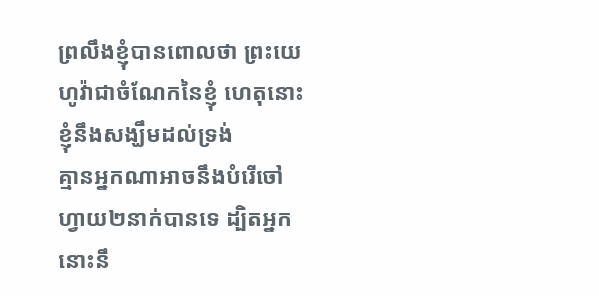ព្រលឹងខ្ញុំបានពោលថា ព្រះយេហូវ៉ាជាចំណែកនៃខ្ញុំ ហេតុនោះខ្ញុំនឹងសង្ឃឹមដល់ទ្រង់
គ្មានអ្នកណាអាចនឹងបំរើចៅហ្វាយ២នាក់បានទេ ដ្បិតអ្នកនោះនឹ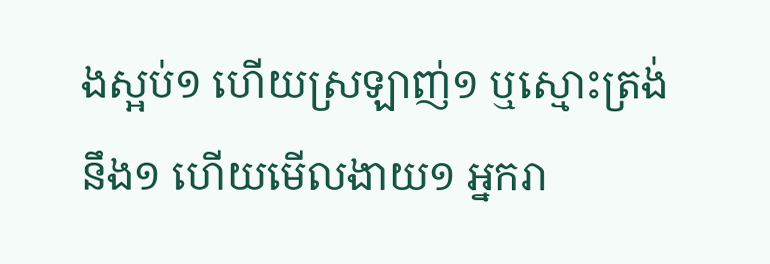ងស្អប់១ ហើយស្រឡាញ់១ ឬស្មោះត្រង់នឹង១ ហើយមើលងាយ១ អ្នករា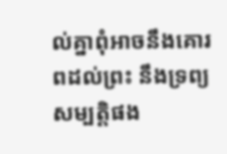ល់គ្នាពុំអាចនឹងគោរពដល់ព្រះ នឹងទ្រព្យសម្បត្តិផង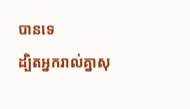បានទេ
ដ្បិតអ្នករាល់គ្នាសុ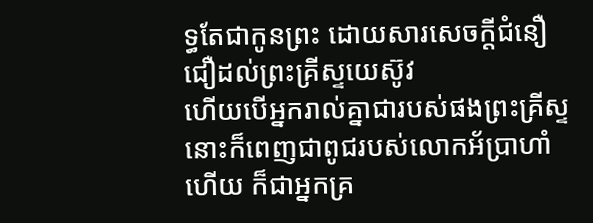ទ្ធតែជាកូនព្រះ ដោយសារសេចក្ដីជំនឿជឿដល់ព្រះគ្រីស្ទយេស៊ូវ
ហើយបើអ្នករាល់គ្នាជារបស់ផងព្រះគ្រីស្ទ នោះក៏ពេញជាពូជរបស់លោកអ័ប្រាហាំហើយ ក៏ជាអ្នកគ្រ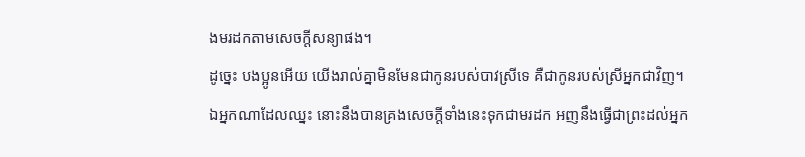ងមរដកតាមសេចក្ដីសន្យាផង។
ដូច្នេះ បងប្អូនអើយ យើងរាល់គ្នាមិនមែនជាកូនរបស់បាវស្រីទេ គឺជាកូនរបស់ស្រីអ្នកជាវិញ។
ឯអ្នកណាដែលឈ្នះ នោះនឹងបានគ្រងសេចក្ដីទាំងនេះទុកជាមរដក អញនឹងធ្វើជាព្រះដល់អ្នក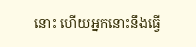នោះ ហើយអ្នកនោះនឹងធ្វើ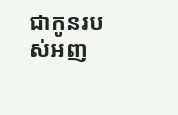ជាកូនរបស់អញ